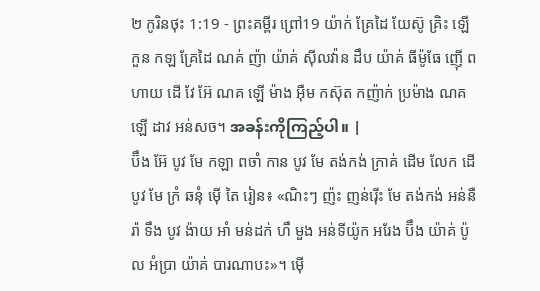២ កូរិនថុះ 1:19 - ព្រះគម្ពីរ ព្រៅ19 យ៉ាក់ គ្រែដៃ យែស៊ូ គ្រិះ ឡើ កួន កឡ គ្រែដៃ ណគ់ ញ៉ា យ៉ាគ់ ស៊ីលវ៉ាន ដឹប យ៉ាគ់ ធីម៉ូធែ ញ៉ើ ពហាយ ដើ វែ អ៊ែ ណគ ឡើ ម៉ាង អ៊ឺម កស៊ុត កញ៉ាក់ ប្រម៉ាង ណគ ឡើ ដាវ អន់សច។ အခန်းကိုကြည့်ပါ။ |
ប៊ឹង អ៊ែ បូវ មែ កឡា ពចាំ កាន បូវ មែ តង់កង់ ក្រាគ់ ដើម លែក ដើ បូវ មែ ក្រំ ឆនុំ ម៉ើ តៃ រៀន៖ «ណិះៗ ញ៉ះ ញន់រ៉ើះ មែ តង់កង់ អន់នឺ រ៉ា ទឹង បូវ ង៉ាយ អាំ មន់ដក់ ហឹ មួង អន់ទីយ៉ូក អរែង ប៊ឹង យ៉ាគ់ ប៉ូល អំប្រា យ៉ាគ់ បារណាបះ»។ ម៉ើ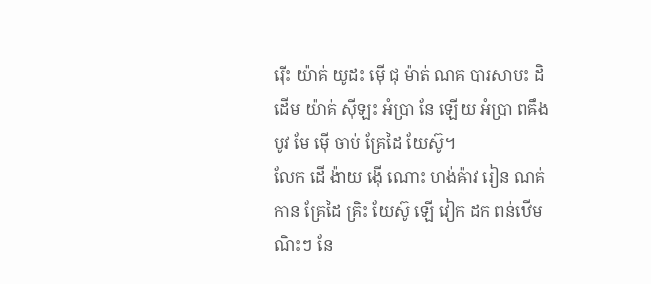រ៉ើះ យ៉ាគ់ យូដះ ម៉ើ ជុ ម៉ាត់ ណគ បារសាបះ ដិ ដើម យ៉ាគ់ ស៊ីឡះ អំប្រា នែ ឡើយ អំប្រា ពឝឹង បូវ មែ ម៉ើ ចាប់ គ្រែដៃ យែស៊ូ។
លែក ដើ ង៉ាយ ង៉ើ ណោះ ហង់ឝ៉ាវ រៀន ណគ់ កាន គ្រែដៃ គ្រិះ យែស៊ូ ឡើ វៀក ដក ពន់ឋើម ណិះៗ នែ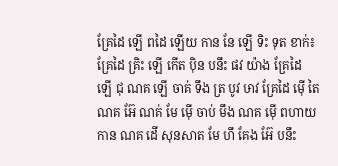គ្រែដៃ ឡើ ពដៃ ឡើយ កាន នែ ឡើ ទិះ ទុត ខាក់៖ គ្រែដៃ គ្រិះ ឡើ កើត ប៉ិន បនឹះ ផវ យ៉ាង គ្រែដៃ ឡើ ជុ ណគ ឡើ ចាគ់ ទឹង ត្រ បូវ ឞាវ គ្រែដៃ ម៉ើ តៃ ណគ អ៊ែ ណគ់ មែ ម៉ើ ចាប់ មឹង ណគ ម៉ើ ពហាយ កាន ណគ ដើ សុនសាត មែ ហឹ គែង អ៊ែ បនឹះ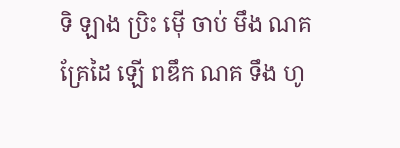ទិ ឡាង ប្រិះ ម៉ើ ចាប់ មឹង ណគ គ្រែដៃ ឡើ ពឌឹក ណគ ទឹង ហូ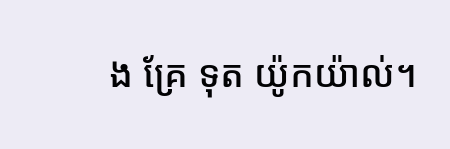ង គ្រែ ទុត យ៉ូកយ៉ាល់។